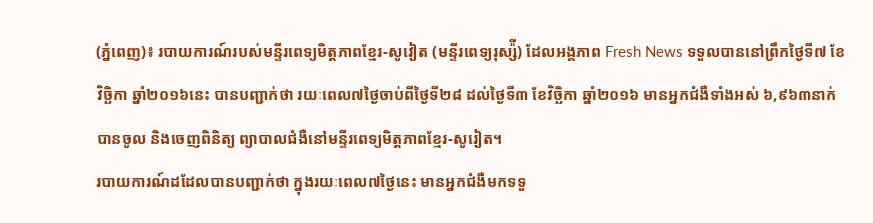(ភ្នំពេញ)៖ របាយការណ៍របស់មន្ទីរពេទ្យមិត្តភាពខ្មែរ-សូវៀត (មន្ទីរពេទ្យរុស្ស៉ី) ដែលអង្គភាព Fresh News ទទួលបាននៅព្រឹកថ្ងៃទី៧ ខែវិច្ឆិកា ឆ្នាំ២០១៦នេះ បានបញ្ជាក់ថា រយៈពេល៧ថ្ងៃចាប់ពីថ្ងៃទី២៨ ដល់ថ្ងៃទី៣ ខែវិច្ឆិកា ឆ្នាំ២០១៦ មានអ្នកជំងឺទាំងអស់ ៦,៩៦៣នាក់ បានចូល និងចេញពិនិត្យ ព្យាបាលជំងឺនៅមន្ទីរពេទ្យមិត្តភាពខ្មែរ-សូរៀត។
របាយការណ៍ដដែលបានបញ្ជាក់ថា ក្នុងរយៈពេល៧ថ្ងៃនេះ មានអ្នកជំងឺមកទទួ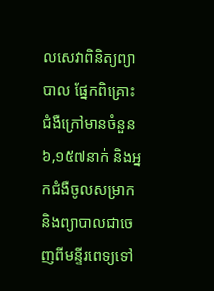លសេវាពិនិត្យព្យាបាល ផ្នែកពិគ្រោះជំងឺក្រៅមានចំនួន៦,១៥៧នាក់ និងអ្នកជំងឺចូលសម្រាក និងព្យាបាលជាចេញពីមន្ទីរពេទ្យទៅ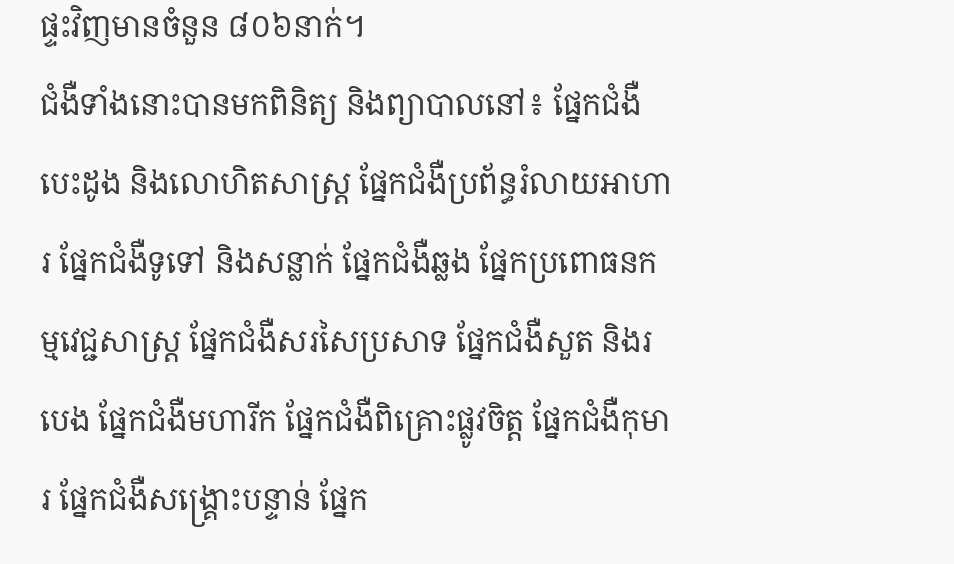ផ្ទះវិញមានចំនួន ៨០៦នាក់។
ជំងឺទាំងនោះបានមកពិនិត្យ និងព្យាបាលនៅ៖ ផ្នែកជំងឺបេះដូង និងលោហិតសាស្ត្រ ផ្នែកជំងឺប្រព័ន្ធរំលាយអាហារ ផ្នែកជំងឺទូទៅ និងសន្លាក់ ផ្នែកជំងឺឆ្លង ផ្នែកប្រពោធនកម្មវេជ្ជសាស្ត្រ ផ្នែកជំងឺសរសៃប្រសាទ ផ្នែកជំងឺសួត និងរបេង ផ្នែកជំងឺមហារីក ផ្នែកជំងឺពិគ្រោះផ្លូវចិត្ត ផ្នែកជំងឺកុមារ ផ្នែកជំងឺសង្គ្រោះបន្ទាន់ ផ្នែក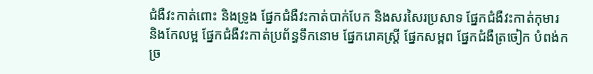ជំងឺវះកាត់ពោះ និងទ្រូង ផ្នែកជំងឺវះកាត់បាក់បែក និងសរសៃរប្រសាទ ផ្នែកជំងឺវះកាត់កុមារ និងកែលម្អ ផ្នែកជំងឺវះកាត់ប្រព័ន្ធទឹកនោម ផ្នែករោគស្ត្រី ផ្នែកសម្ពព ផ្នែកជំងឺត្រចៀក បំពង់ក ច្រ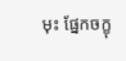មុះ ផ្នែកចក្ខុ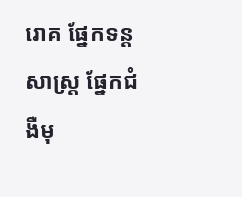រោគ ផ្នែកទន្តសាស្ត្រ ផ្នែកជំងឺមុ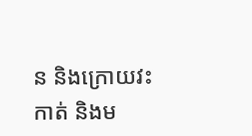ន និងក្រោយវះកាត់ និងម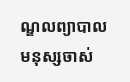ណ្ឌលព្យាបាលមនុស្សចាស់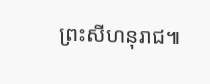ព្រះសីហនុរាជ៕